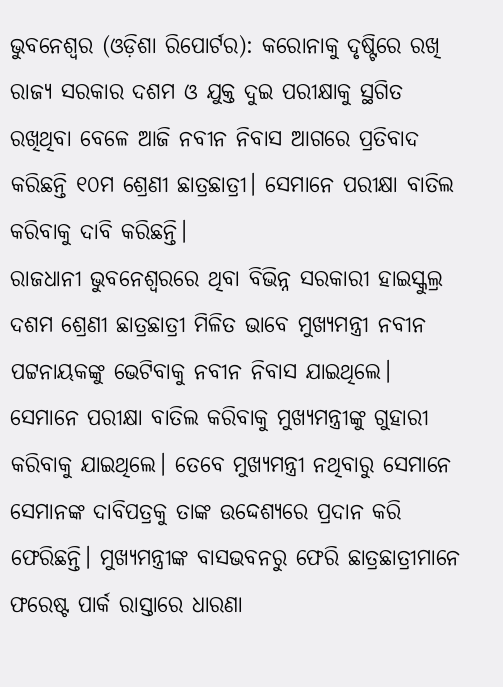ଭୁବନେଶ୍ୱର (ଓଡ଼ିଶା ରିପୋର୍ଟର): କରୋନାକୁ ଦୃଷ୍ଟିରେ ରଖି ରାଜ୍ୟ ସରକାର ଦଶମ ଓ ଯୁକ୍ତ ଦୁଇ ପରୀକ୍ଷାକୁ ସ୍ଥଗିତ ରଖିଥିବା ବେଳେ ଆଜି ନବୀନ ନିବାସ ଆଗରେ ପ୍ରତିବାଦ କରିଛନ୍ତି ୧୦ମ ଶ୍ରେଣୀ ଛାତ୍ରଛାତ୍ରୀ। ସେମାନେ ପରୀକ୍ଷା ବାତିଲ କରିବାକୁ ଦାବି କରିଛନ୍ତି।
ରାଜଧାନୀ ଭୁବନେଶ୍ୱରରେ ଥିବା ବିଭିନ୍ନ ସରକାରୀ ହାଇସ୍କୁଲ୍ର ଦଶମ ଶ୍ରେଣୀ ଛାତ୍ରଛାତ୍ରୀ ମିଳିତ ଭାବେ ମୁଖ୍ୟମନ୍ତ୍ରୀ ନବୀନ ପଟ୍ଟନାୟକଙ୍କୁ ଭେଟିବାକୁ ନବୀନ ନିବାସ ଯାଇଥିଲେ। ସେମାନେ ପରୀକ୍ଷା ବାତିଲ କରିବାକୁ ମୁଖ୍ୟମନ୍ତ୍ରୀଙ୍କୁ ଗୁହାରୀ କରିବାକୁ ଯାଇଥିଲେ। ତେବେ ମୁଖ୍ୟମନ୍ତ୍ରୀ ନଥିବାରୁ ସେମାନେ ସେମାନଙ୍କ ଦାବିପତ୍ରକୁ ତାଙ୍କ ଉଦ୍ଦେଶ୍ୟରେ ପ୍ରଦାନ କରି ଫେରିଛନ୍ତି। ମୁଖ୍ୟମନ୍ତ୍ରୀଙ୍କ ବାସଭବନରୁ ଫେରି ଛାତ୍ରଛାତ୍ରୀମାନେ ଫରେଷ୍ଟ ପାର୍କ ରାସ୍ତାରେ ଧାରଣା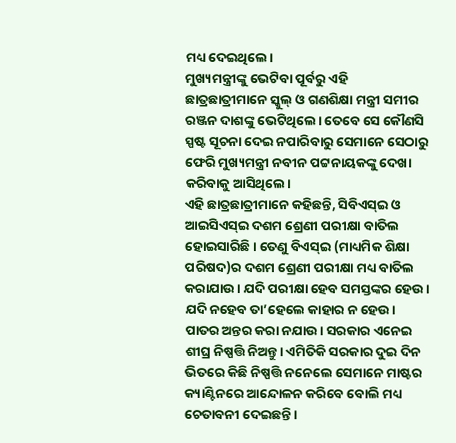ମଧ୍ୟ ଦେଇଥିଲେ।
ମୁଖ୍ୟମନ୍ତ୍ରୀଙ୍କୁ ଭେଟିବା ପୂର୍ବରୁ ଏହି ଛାତ୍ରଛାତ୍ରୀମାନେ ସ୍କୁଲ୍ ଓ ଗଣଶିକ୍ଷା ମନ୍ତ୍ରୀ ସମୀର ରଞ୍ଜନ ଦାଶଙ୍କୁ ଭେଟିଥିଲେ। ତେବେ ସେ କୌଣସି ସ୍ପଷ୍ଟ ସୂଚନା ଦେଇ ନପାରିବାରୁ ସେମାନେ ସେଠାରୁ ଫେରି ମୁଖ୍ୟମନ୍ତ୍ରୀ ନବୀନ ପଟ୍ଟନାୟକଙ୍କୁ ଦେଖା କରିବାକୁ ଆସିଥିଲେ।
ଏହି ଛାତ୍ରଛାତ୍ରୀମାନେ କହିଛନ୍ତି, ସିବିଏସ୍ଇ ଓ ଆଇସିଏସ୍ଇ ଦଶମ ଶ୍ରେଣୀ ପରୀକ୍ଷା ବାତିଲ ହୋଇସାରିଛି। ତେଣୁ ବିଏସ୍ଇ (ମାଧ୍ୟମିକ ଶିକ୍ଷା ପରିଷଦ)ର ଦଶମ ଶ୍ରେଣୀ ପରୀକ୍ଷା ମଧ୍ୟ ବାତିଲ କରାଯାଉ। ଯଦି ପରୀକ୍ଷା ହେବ ସମସ୍ତଙ୍କର ହେଉ। ଯଦି ନହେବ ତା’ହେଲେ କାହାର ନ ହେଉ। ପାତର ଅନ୍ତର କରା ନଯାଉ। ସରକାର ଏନେଇ ଶୀଘ୍ର ନିଷ୍ପତ୍ତି ନିଅନ୍ତୁ। ଏମିତିକି ସରକାର ଦୁଇ ଦିନ ଭିତରେ କିଛି ନିଷ୍ପତ୍ତି ନନେଲେ ସେମାନେ ମାଷ୍ଟର କ୍ୟାଣ୍ଟିନରେ ଆନ୍ଦୋଳନ କରିବେ ବୋଲି ମଧ୍ୟ ଚେତାବନୀ ଦେଇଛନ୍ତି।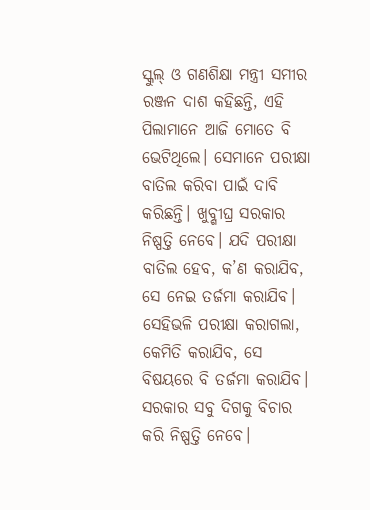ସ୍କୁଲ୍ ଓ ଗଣଶିକ୍ଷା ମନ୍ତ୍ରୀ ସମୀର ରଞ୍ଜନ ଦାଶ କହିଛନ୍ତି, ଏହି ପିଲାମାନେ ଆଜି ମୋତେ ବି ଭେଟିଥିଲେ। ସେମାନେ ପରୀକ୍ଷା ବାତିଲ କରିବା ପାଇଁ ଦାବି କରିଛନ୍ତି। ଖୁବ୍ଶୀଘ୍ର ସରକାର ନିଷ୍ପତ୍ତି ନେବେ। ଯଦି ପରୀକ୍ଷା ବାତିଲ ହେବ, କ’ଣ କରାଯିବ, ସେ ନେଇ ତର୍ଜମା କରାଯିବ। ସେହିଭଳି ପରୀକ୍ଷା କରାଗଲା, କେମିତି କରାଯିବ, ସେ ବିଷୟରେ ବି ତର୍ଜମା କରାଯିବ। ସରକାର ସବୁ ଦିଗକୁ ବିଚାର କରି ନିଷ୍ପତ୍ତି ନେବେ।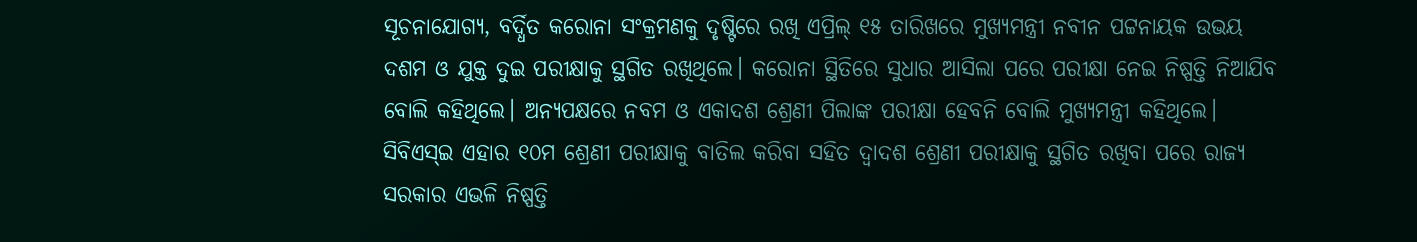ସୂଚନାଯୋଗ୍ୟ, ବର୍ଦ୍ଧିତ କରୋନା ସଂକ୍ରମଣକୁ ଦୃଷ୍ଟିରେ ରଖି ଏପ୍ରିଲ୍ ୧୫ ତାରିଖରେ ମୁଖ୍ୟମନ୍ତ୍ରୀ ନବୀନ ପଟ୍ଟନାୟକ ଉଭୟ ଦଶମ ଓ ଯୁକ୍ତ ଦୁଇ ପରୀକ୍ଷାକୁ ସ୍ଥଗିତ ରଖିଥିଲେ। କରୋନା ସ୍ଥିତିରେ ସୁଧାର ଆସିଲା ପରେ ପରୀକ୍ଷା ନେଇ ନିଷ୍ପତ୍ତି ନିଆଯିବ ବୋଲି କହିଥିଲେ। ଅନ୍ୟପକ୍ଷରେ ନବମ ଓ ଏକାଦଶ ଶ୍ରେଣୀ ପିଲାଙ୍କ ପରୀକ୍ଷା ହେବନି ବୋଲି ମୁଖ୍ୟମନ୍ତ୍ରୀ କହିଥିଲେ।
ସିବିଏସ୍ଇ ଏହାର ୧୦ମ ଶ୍ରେଣୀ ପରୀକ୍ଷାକୁ ବାତିଲ କରିବା ସହିତ ଦ୍ୱାଦଶ ଶ୍ରେଣୀ ପରୀକ୍ଷାକୁ ସ୍ଥଗିତ ରଖିବା ପରେ ରାଜ୍ୟ ସରକାର ଏଭଳି ନିଷ୍ପତ୍ତି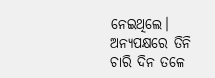ନେଇଥିଲେ। ଅନ୍ୟପକ୍ଷରେ ତିନି ଚାରି ଦିନ ତଳେ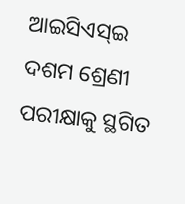ଆଇସିଏସ୍ଇ ଦଶମ ଶ୍ରେଣୀ ପରୀକ୍ଷାକୁ ସ୍ଥଗିତ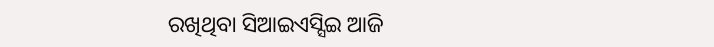ରଖିଥିବା ସିଆଇଏସ୍ସିଇ ଆଜି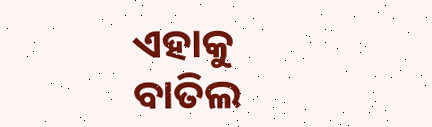ଏହାକୁ ବାତିଲ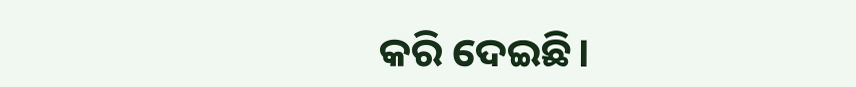କରି ଦେଇଛି।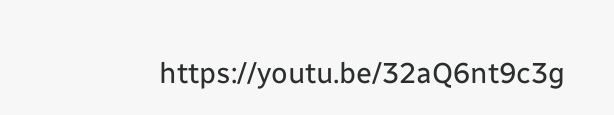https://youtu.be/32aQ6nt9c3g